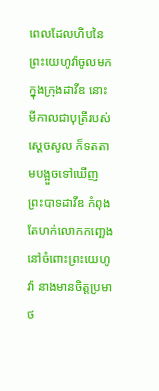ពេលដែលហិបនៃព្រះយេហូវ៉ាចូលមកក្នុងក្រុងដាវីឌ នោះមីកាលជាបុត្រីរបស់ស្ដេចសូល ក៏ទតតាមបង្អួចទៅឃើញព្រះបាទដាវីឌ កំពុងតែហក់លោកកញ្ឆេងនៅចំពោះព្រះយេហូវ៉ា នាងមានចិត្តប្រមាថ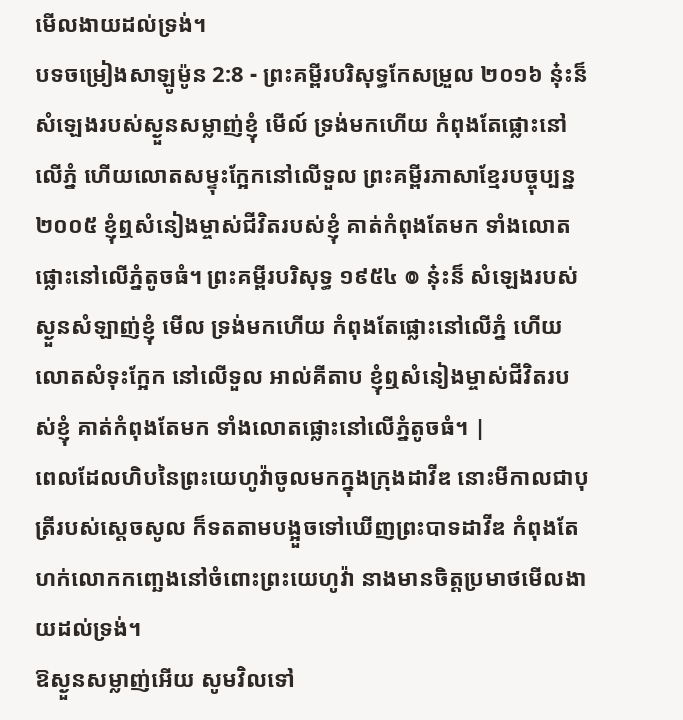មើលងាយដល់ទ្រង់។
បទចម្រៀងសាឡូម៉ូន 2:8 - ព្រះគម្ពីរបរិសុទ្ធកែសម្រួល ២០១៦ ន៎ុះន៏ សំឡេងរបស់ស្ងួនសម្លាញ់ខ្ញុំ មើល៍ ទ្រង់មកហើយ កំពុងតែផ្លោះនៅលើភ្នំ ហើយលោតសម្ទុះក្អែកនៅលើទួល ព្រះគម្ពីរភាសាខ្មែរបច្ចុប្បន្ន ២០០៥ ខ្ញុំឮសំនៀងម្ចាស់ជីវិតរបស់ខ្ញុំ គាត់កំពុងតែមក ទាំងលោតផ្លោះនៅលើភ្នំតូចធំ។ ព្រះគម្ពីរបរិសុទ្ធ ១៩៥៤ ៙ នុ៎ះន៏ សំឡេងរបស់ស្ងួនសំឡាញ់ខ្ញុំ មើល ទ្រង់មកហើយ កំពុងតែផ្លោះនៅលើភ្នំ ហើយលោតសំទុះក្អែក នៅលើទួល អាល់គីតាប ខ្ញុំឮសំនៀងម្ចាស់ជីវិតរបស់ខ្ញុំ គាត់កំពុងតែមក ទាំងលោតផ្លោះនៅលើភ្នំតូចធំ។ |
ពេលដែលហិបនៃព្រះយេហូវ៉ាចូលមកក្នុងក្រុងដាវីឌ នោះមីកាលជាបុត្រីរបស់ស្ដេចសូល ក៏ទតតាមបង្អួចទៅឃើញព្រះបាទដាវីឌ កំពុងតែហក់លោកកញ្ឆេងនៅចំពោះព្រះយេហូវ៉ា នាងមានចិត្តប្រមាថមើលងាយដល់ទ្រង់។
ឱស្ងួនសម្លាញ់អើយ សូមវិលទៅ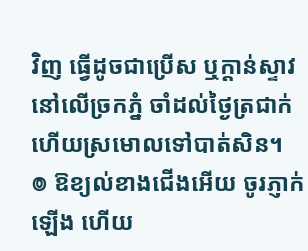វិញ ធ្វើដូចជាប្រើស ឬក្តាន់ស្ទាវ នៅលើច្រកភ្នំ ចាំដល់ថ្ងៃត្រជាក់ ហើយស្រមោលទៅបាត់សិន។
៙ ឱខ្យល់ខាងជើងអើយ ចូរភ្ញាក់ឡើង ហើយ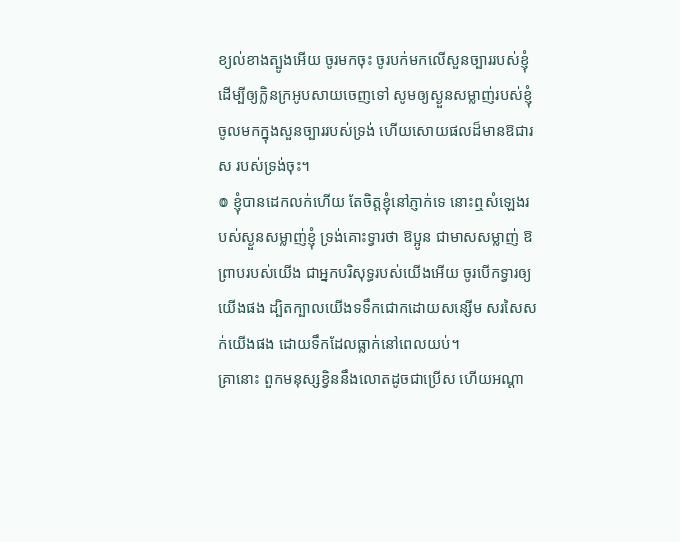ខ្យល់ខាងត្បូងអើយ ចូរមកចុះ ចូរបក់មកលើសួនច្បាររបស់ខ្ញុំ ដើម្បីឲ្យក្លិនក្រអូបសាយចេញទៅ សូមឲ្យស្ងួនសម្លាញ់របស់ខ្ញុំ ចូលមកក្នុងសួនច្បាររបស់ទ្រង់ ហើយសោយផលដ៏មានឱជារស របស់ទ្រង់ចុះ។
៙ ខ្ញុំបានដេកលក់ហើយ តែចិត្តខ្ញុំនៅភ្ញាក់ទេ នោះឮសំឡេងរបស់ស្ងួនសម្លាញ់ខ្ញុំ ទ្រង់គោះទ្វារថា ឱប្អូន ជាមាសសម្លាញ់ ឱព្រាបរបស់យើង ជាអ្នកបរិសុទ្ធរបស់យើងអើយ ចូរបើកទ្វារឲ្យយើងផង ដ្បិតក្បាលយើងទទឹកជោកដោយសន្សើម សរសៃសក់យើងផង ដោយទឹកដែលធ្លាក់នៅពេលយប់។
គ្រានោះ ពួកមនុស្សខ្វិននឹងលោតដូចជាប្រើស ហើយអណ្ដា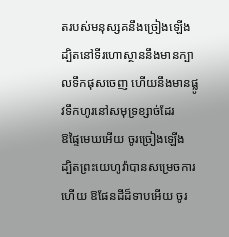តរបស់មនុស្សគនឹងច្រៀងឡើង ដ្បិតនៅទីរហោស្ថាននឹងមានក្បាលទឹកផុសចេញ ហើយនឹងមានផ្លូវទឹកហូរនៅសមុទ្រខ្សាច់ដែរ
ឱផ្ទៃមេឃអើយ ចូរច្រៀងឡើង ដ្បិតព្រះយេហូវ៉ាបានសម្រេចការហើយ ឱផែនដីដ៏ទាបអើយ ចូរ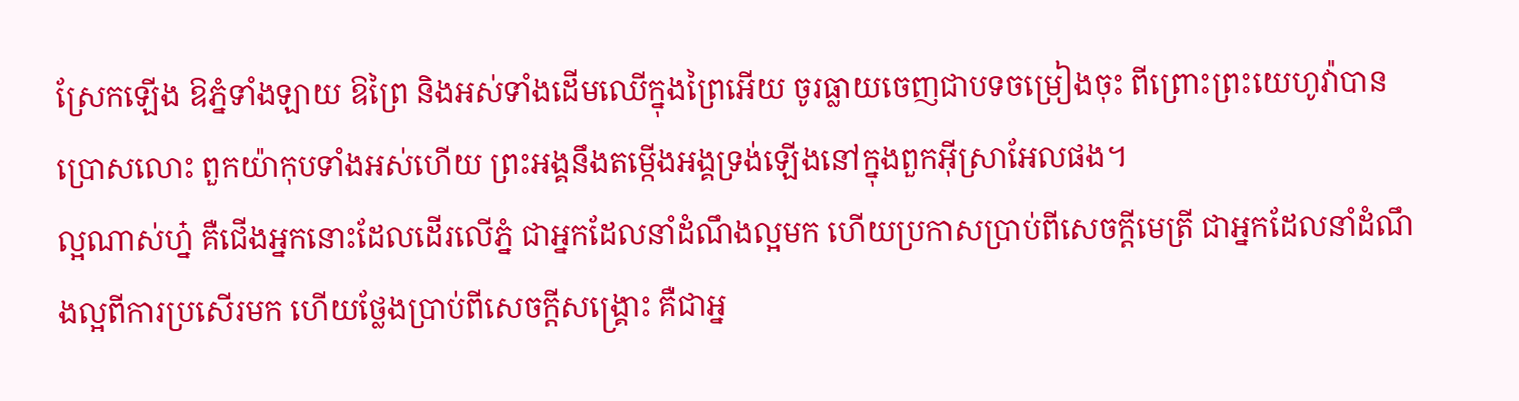ស្រែកឡើង ឱភ្នំទាំងឡាយ ឱព្រៃ និងអស់ទាំងដើមឈើក្នុងព្រៃអើយ ចូរធ្លាយចេញជាបទចម្រៀងចុះ ពីព្រោះព្រះយេហូវ៉ាបានប្រោសលោះ ពួកយ៉ាកុបទាំងអស់ហើយ ព្រះអង្គនឹងតម្កើងអង្គទ្រង់ឡើងនៅក្នុងពួកអ៊ីស្រាអែលផង។
ល្អណាស់ហ្ន៎ គឺជើងអ្នកនោះដែលដើរលើភ្នំ ជាអ្នកដែលនាំដំណឹងល្អមក ហើយប្រកាសប្រាប់ពីសេចក្ដីមេត្រី ជាអ្នកដែលនាំដំណឹងល្អពីការប្រសើរមក ហើយថ្លែងប្រាប់ពីសេចក្ដីសង្គ្រោះ គឺជាអ្ន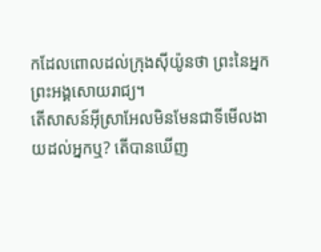កដែលពោលដល់ក្រុងស៊ីយ៉ូនថា ព្រះនៃអ្នកព្រះអង្គសោយរាជ្យ។
តើសាសន៍អ៊ីស្រាអែលមិនមែនជាទីមើលងាយដល់អ្នកឬ? តើបានឃើញ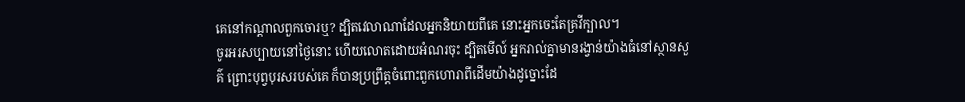គេនៅកណ្ដាលពួកចោរឬ? ដ្បិតវេលាណាដែលអ្នកនិយាយពីគេ នោះអ្នកចេះតែគ្រវីក្បាល។
ចូរអរសប្បាយនៅថ្ងៃនោះ ហើយលោតដោយអំណរចុះ ដ្បិតមើល៍ អ្នករាល់គ្នាមានរង្វាន់យ៉ាងធំនៅស្ថានសួគ៌ ព្រោះបុព្វបុរសរបស់គេ ក៏បានប្រព្រឹត្តចំពោះពួកហោរាពីដើមយ៉ាងដូច្នោះដែ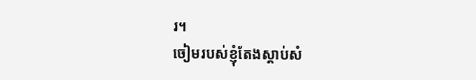រ។
ចៀមរបស់ខ្ញុំតែងស្តាប់សំ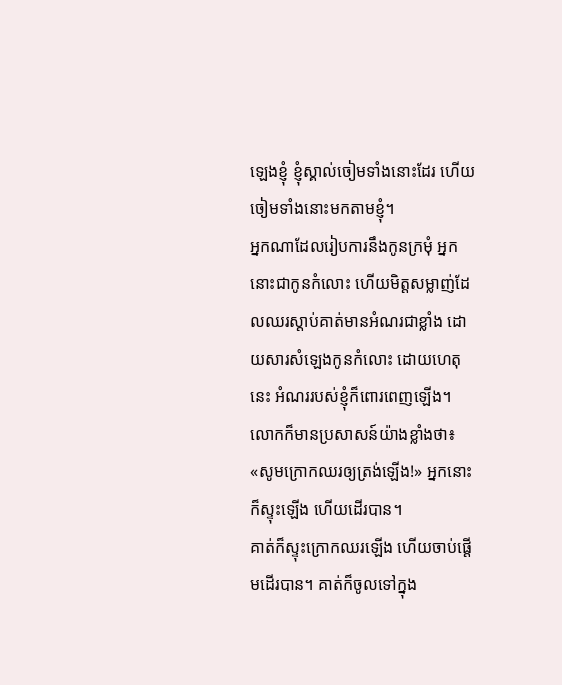ឡេងខ្ញុំ ខ្ញុំស្គាល់ចៀមទាំងនោះដែរ ហើយចៀមទាំងនោះមកតាមខ្ញុំ។
អ្នកណាដែលរៀបការនឹងកូនក្រមុំ អ្នកនោះជាកូនកំលោះ ហើយមិត្តសម្លាញ់ដែលឈរស្តាប់គាត់មានអំណរជាខ្លាំង ដោយសារសំឡេងកូនកំលោះ ដោយហេតុនេះ អំណររបស់ខ្ញុំក៏ពោរពេញឡើង។
លោកក៏មានប្រសាសន៍យ៉ាងខ្លាំងថា៖ «សូមក្រោកឈរឲ្យត្រង់ឡើង!» អ្នកនោះក៏ស្ទុះឡើង ហើយដើរបាន។
គាត់ក៏ស្ទុះក្រោកឈរឡើង ហើយចាប់ផ្ដើមដើរបាន។ គាត់ក៏ចូលទៅក្នុង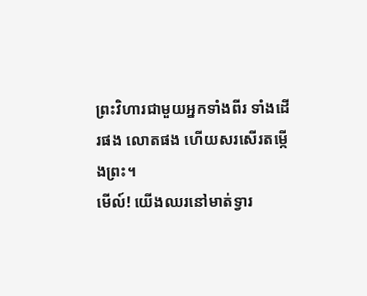ព្រះវិហារជាមួយអ្នកទាំងពីរ ទាំងដើរផង លោតផង ហើយសរសើរតម្កើងព្រះ។
មើល៍! យើងឈរនៅមាត់ទ្វារ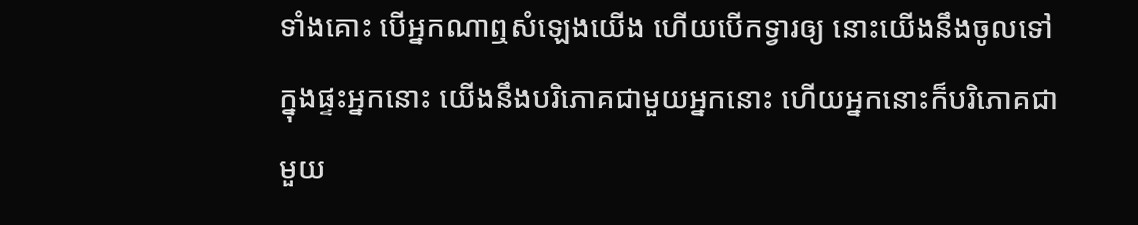ទាំងគោះ បើអ្នកណាឮសំឡេងយើង ហើយបើកទ្វារឲ្យ នោះយើងនឹងចូលទៅក្នុងផ្ទះអ្នកនោះ យើងនឹងបរិភោគជាមួយអ្នកនោះ ហើយអ្នកនោះក៏បរិភោគជាមួយ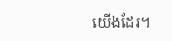យើងដែរ។